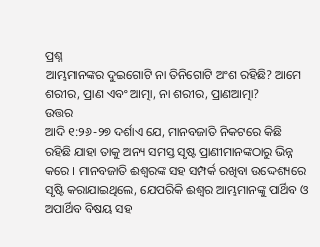ପ୍ରଶ୍ନ
ଆମ୍ଭମାନଙ୍କର ଦୁଇଗୋଟି ନା ତିନିଗୋଟି ଅଂଶ ରହିଛି? ଆମେ ଶରୀର, ପ୍ରାଣ ଏବଂ ଆତ୍ମା, ନା ଶରୀର, ପ୍ରାଣଆତ୍ମା?
ଉତ୍ତର
ଆଦି ୧:୨୬-୨୭ ଦର୍ଶାଏ ଯେ, ମାନବଜାତି ନିକଟରେ କିଛି ରହିଛି ଯାହା ତାକୁ ଅନ୍ୟ ସମସ୍ତ ସୃଷ୍ଟ ପ୍ରାଣୀମାନଙ୍କଠାରୁ ଭିନ୍ନ କରେ । ମାନବଜାତି ଈଶ୍ବରଙ୍କ ସହ ସମ୍ପର୍କ ରଖିବା ଉଦ୍ଦେଶ୍ୟରେ ସୃଷ୍ଟି କରାଯାଇଥିଲେ, ଯେପରିକି ଈଶ୍ବର ଆମ୍ଭମାନଙ୍କୁ ପାର୍ଥିବ ଓ ଅପାର୍ଥିବ ବିଷୟ ସହ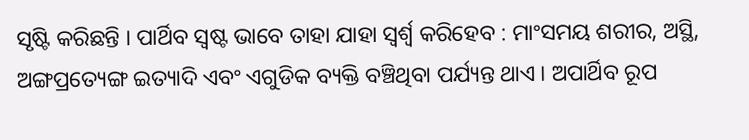ସୃଷ୍ଟି କରିଛନ୍ତି । ପାର୍ଥିବ ସ୍ବଷ୍ଟ ଭାବେ ତାହା ଯାହା ସ୍ବର୍ଶ୍ବ କରିହେବ : ମାଂସମୟ ଶରୀର, ଅସ୍ଥି, ଅଙ୍ଗପ୍ରତ୍ୟେଙ୍ଗ ଇତ୍ୟାଦି ଏବଂ ଏଗୁଡିକ ବ୍ୟକ୍ତି ବଞ୍ଚିଥିବା ପର୍ଯ୍ୟନ୍ତ ଥାଏ । ଅପାର୍ଥିବ ରୂପ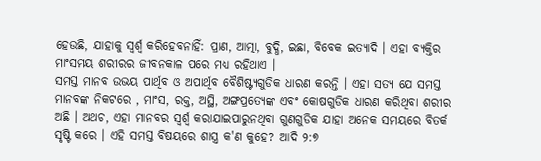ହେଉଛି, ଯାହାକୁ ସ୍ବର୍ଶ୍ବ କରିହେବନାହିଁ: ପ୍ରାଣ, ଆତ୍ମା, ବୁଦ୍ଧି, ଇଛା, ବିବେକ ଇତ୍ୟାଦି । ଏହା ବ୍ୟକ୍ତିର ମାଂସମୟ ଶରୀରର ଜୀବନକାଳ ପରେ ମଧ୍ୟ ରହିଥାଏ ।
ସମସ୍ତ ମାନବ ଉଭୟ ପାର୍ଥିବ ଓ ଅପାର୍ଥିବ ବୈଶିଷ୍ଟ୍ୟଗୁଡିକ ଧାରଣ କରନ୍ତି । ଏହା ସତ୍ୟ ଯେ ସମସ୍ତ ମାନବଙ୍କ ନିକଟରେ , ମାଂସ, ରକ୍ତ, ଅସ୍ଥି, ଅଙ୍ଗପ୍ରତ୍ୟେଙ୍କ ଏବଂ କୋଷଗୁଡିକ ଧାରଣ କରିଥିବା ଶରୀର ଅଛି । ଅଥଚ, ଏହା ମାନବର ସ୍ବର୍ଶ୍ବ କରାଯାଇପାରୁନଥିବା ଗୁଣଗୁଡିକ ଯାହା ଅନେକ ସମୟରେ ବିତର୍କ ସୃଷ୍ଟି କରେ । ଏହି ସମସ୍ତ ବିଷୟରେ ଶାସ୍ତ୍ର କ'ଣ କୁହେ? ଆଦି ୨:୭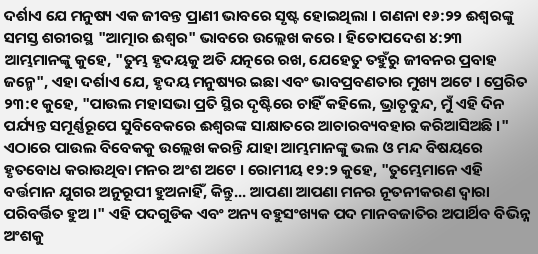ଦର୍ଶାଏ ଯେ ମନୁଷ୍ୟ ଏକ ଜୀବନ୍ତ ପ୍ରାଣୀ ଭାବରେ ସୃଷ୍ଟ ହୋଇଥିଲା । ଗଣନା ୧୬:୨୨ ଈଶ୍ବରଙ୍କୁ ସମସ୍ତ ଶରୀରସ୍ଥ "ଆତ୍ମାର ଈଶ୍ବର" ଭାବରେ ଉଲ୍ଲେଖ କରେ । ହିତୋପଦେଶ ୪:୨୩ ଆମ୍ଭମାନଙ୍କୁ କୁହେ, "ତୁମ୍ଭ ହୃଦୟକୁ ଅତି ଯତ୍ନରେ ରଖ, ଯେହେତୁ ତହୁଁରୁ ଜୀବନର ପ୍ରବାହ ଜନ୍ମେ", ଏହା ଦର୍ଶାଏ ଯେ, ହୃଦୟ ମନୁଷ୍ୟର ଇଛା ଏବଂ ଭାବପ୍ରବଣତାର ମୁଖ୍ୟ ଅଟେ । ପ୍ରେରିତ ୨୩:୧ କୁହେ, "ପାଉଲ ମହାସଭା ପ୍ରତି ସ୍ଥିର ଦୃଷ୍ଟିରେ ଚାହିଁ କହିଲେ, ଭ୍ରାତୃବୁନ୍ଦ, ମୁଁ ଏହି ଦିନ ପର୍ଯ୍ୟନ୍ତ ସମୂର୍ଣ୍ଣରୂପେ ସୁବିବେକରେ ଈଶ୍ବରଙ୍କ ସାକ୍ଷାତରେ ଆଚାରବ୍ୟବହାର କରିଆସିଅଛି ।" ଏଠାରେ ପାଉଲ ବିବେକକୁ ଉଲ୍ଲେଖ କରନ୍ତି ଯାହା ଆମ୍ଭମାନଙ୍କୁ ଭଲ ଓ ମନ୍ଦ ବିଷୟରେ ହୃତବୋଧ କରାଉଥିବା ମନର ଅଂଶ ଅଟେ । ରୋମୀୟ ୧୨:୨ କୁହେ, "ତୁମ୍ଭେମାନେ ଏହି ବର୍ତ୍ତମାନ ଯୁଗର ଅନୁରୂପୀ ହୁଅନାହିଁ, କିନ୍ତୁ... ଆପଣା ଆପଣା ମନର ନୂତନୀକରଣ ଦ୍ବାରା ପରିବର୍ତ୍ତିତ ହୁଅ ।" ଏହି ପଦଗୁଡିକ ଏବଂ ଅନ୍ୟ ବହୁସଂଖ୍ୟକ ପଦ ମାନବଜାତିର ଅପାର୍ଥିବ ବିଭିନ୍ନ ଅଂଶକୁ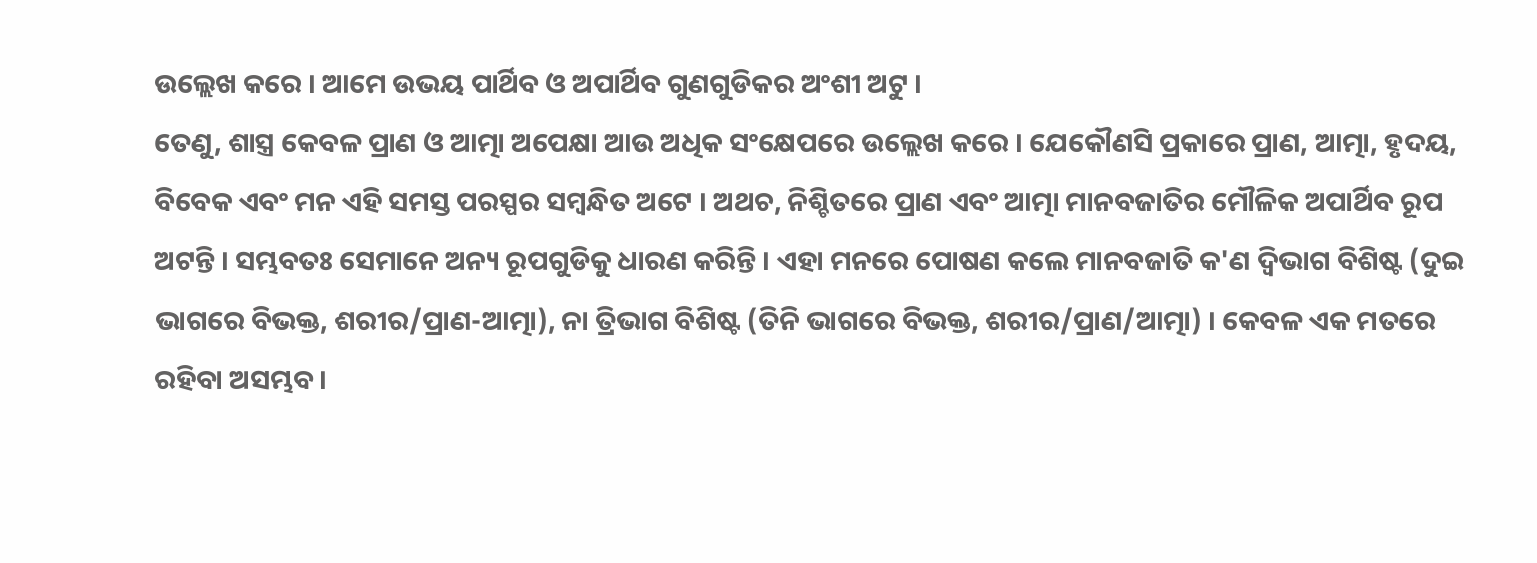ଉଲ୍ଲେଖ କରେ । ଆମେ ଉଭୟ ପାର୍ଥିବ ଓ ଅପାର୍ଥିବ ଗୁଣଗୁଡିକର ଅଂଶୀ ଅଟୁ ।
ତେଣୁ, ଶାସ୍ତ୍ର କେବଳ ପ୍ରାଣ ଓ ଆତ୍ମା ଅପେକ୍ଷା ଆଉ ଅଧିକ ସଂକ୍ଷେପରେ ଉଲ୍ଲେଖ କରେ । ଯେକୌଣସି ପ୍ରକାରେ ପ୍ରାଣ, ଆତ୍ମା, ହୃଦୟ, ବିବେକ ଏବଂ ମନ ଏହି ସମସ୍ତ ପରସ୍ପର ସମ୍ବନ୍ଧିତ ଅଟେ । ଅଥଚ, ନିଶ୍ଚିତରେ ପ୍ରାଣ ଏବଂ ଆତ୍ମା ମାନବଜାତିର ମୌଳିକ ଅପାର୍ଥିବ ରୂପ ଅଟନ୍ତି । ସମ୍ଭବତଃ ସେମାନେ ଅନ୍ୟ ରୂପଗୁଡିକୁ ଧାରଣ କରିନ୍ତି । ଏହା ମନରେ ପୋଷଣ କଲେ ମାନବଜାତି କ'ଣ ଦ୍ବିଭାଗ ବିଶିଷ୍ଟ (ଦୁଇ ଭାଗରେ ବିଭକ୍ତ, ଶରୀର/ପ୍ରାଣ-ଆତ୍ମା), ନା ତ୍ରିଭାଗ ବିଶିଷ୍ଟ (ତିନି ଭାଗରେ ବିଭକ୍ତ, ଶରୀର/ପ୍ରାଣ/ଆତ୍ମା) । କେବଳ ଏକ ମତରେ ରହିବା ଅସମ୍ଭବ ।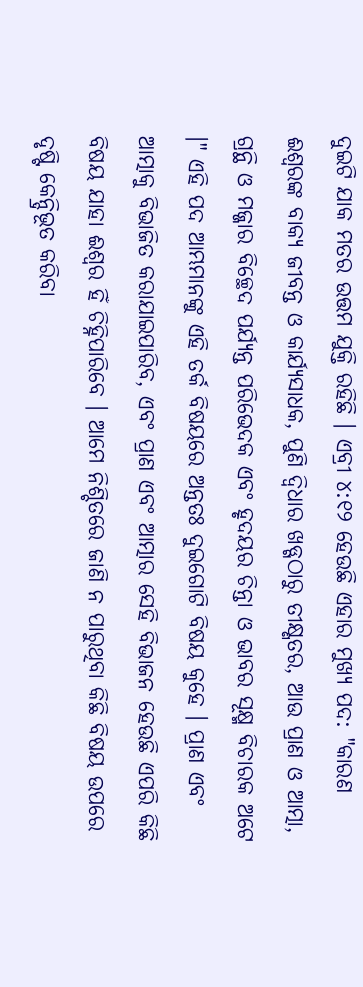ଦୁଇଟି ଯାକ ମତର ଉତ୍ତମ ଯୁକ୍ତି ରହିଛି । ଏବ୍ରୀ ୪:୧୨ ହେଉଛି ଏହାର ମୁଖ୍ୟ ପଦ: "କାରଣ ଈଶ୍ବରଙ୍କ ବାକ୍ୟ ଜୀବନ୍ତ ଓ କାର୍ଯ୍ୟସାଧକ, ପୁଣି ଦ୍ବିଧାର ଖଡ୍ଗଠାରୁ ତୀକ୍ଷ୍ଣତର, ଆଉ ପ୍ରାଣ ଓ ଆତ୍ମା, ଗ୍ରନ୍ଥି ଓ ମଜ୍ଜାର ବିଚ୍ଛେଦ ପର୍ଯ୍ୟନ୍ତ ପରିଭେଦକ ଏବଂ ହୃଦୟର ଚିନ୍ତା ଓ ଭାବର ସୂକ୍ଷ୍ମ ବିଚାରକ ଅଟେ ।" ଏହି ପଦ ଆମ୍ଭମାନଙ୍କୁ ଏହି ତର୍କ ବିଷୟରେ ଅନ୍ତତଃ ଦୁଇଗୋଟି ବିଷୟ କୁହେ । ପ୍ରାଣ ଏବଂ ଆତ୍ମାକୁ ବିଭାଜିତ କରାଯାଇପାରିବ, ଏବଂ ପ୍ରାଣ ଏବଂ ଆତ୍ମାର ସେହି ବିଭାଜନ ହେଉଛି ଏପରି କିଛି ବିଷୟ ଯାହା ଈଶ୍ବର ହିଁ ଚିହ୍ନିପାରିବେ । ଆମେ ନିଶ୍ଚିତରେ ଜାଣି ନ ପାରୁଥିବା କିଛି ବିଷୟ ଉପରେ ଦୃଷ୍ଟି କେନ୍ଦ୍ରିଭୂତ କରିବା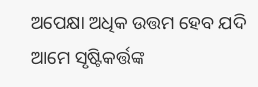ଅପେକ୍ଷା ଅଧିକ ଉତ୍ତମ ହେବ ଯଦି ଆମେ ସୃଷ୍ଟିକର୍ତ୍ତଙ୍କ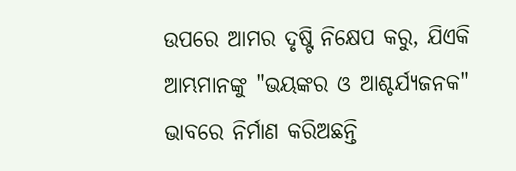ଉପରେ ଆମର ଦୃଷ୍ଟି ନିକ୍ଷେପ କରୁ, ଯିଏକି ଆମ୍ଭମାନଙ୍କୁ "ଭୟଙ୍କର ଓ ଆଶ୍ଚର୍ଯ୍ୟଜନକ" ଭାବରେ ନିର୍ମାଣ କରିଅଛନ୍ତି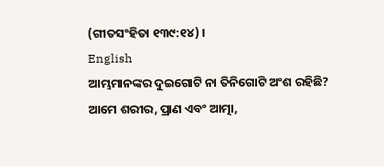(ଗୀତସଂହିତା ୧୩୯:୧୪) ।
English
ଆମ୍ଭମାନଙ୍କର ଦୁଇଗୋଟି ନା ତିନିଗୋଟି ଅଂଶ ରହିଛି? ଆମେ ଶରୀର, ପ୍ରାଣ ଏବଂ ଆତ୍ମା,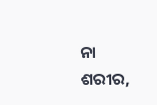ନା ଶରୀର,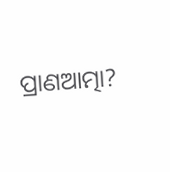ପ୍ରାଣଆତ୍ମା?